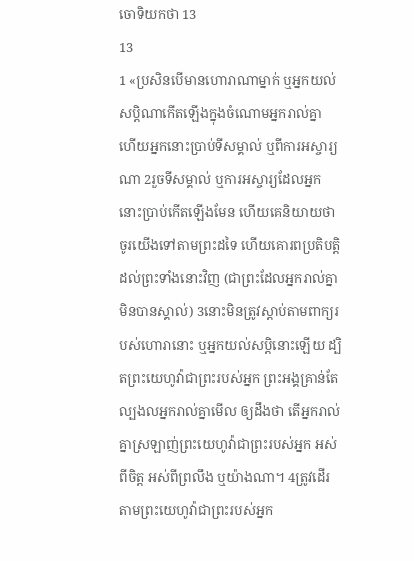ចោទិយកថា 13
13
1 «ប្រសិនបើមានហោរាណាម្នាក់ ឬអ្នកយល់សប្ដិណាកើតឡើងក្នុងចំណោមអ្នករាល់គ្នា ហើយអ្នកនោះប្រាប់ទីសម្គាល់ ឬពីការអស្ចារ្យណា 2រួចទីសម្គាល់ ឬការអស្ចារ្យដែលអ្នកនោះប្រាប់កើតឡើងមែន ហើយគេនិយាយថា ចូរយើងទៅតាមព្រះដទៃ ហើយគោរពប្រតិបត្តិដល់ព្រះទាំងនោះវិញ (ជាព្រះដែលអ្នករាល់គ្នាមិនបានស្គាល់) 3នោះមិនត្រូវស្តាប់តាមពាក្យរបស់ហោរានោះ ឬអ្នកយល់សប្តិនោះឡើយ ដ្បិតព្រះយេហូវ៉ាជាព្រះរបស់អ្នក ព្រះអង្គគ្រាន់តែល្បងលអ្នករាល់គ្នាមើល ឲ្យដឹងថា តើអ្នករាល់គ្នាស្រឡាញ់ព្រះយេហូវ៉ាជាព្រះរបស់អ្នក អស់ពីចិត្ត អស់ពីព្រលឹង ឬយ៉ាងណា។ 4ត្រូវដើរតាមព្រះយេហូវ៉ាជាព្រះរបស់អ្នក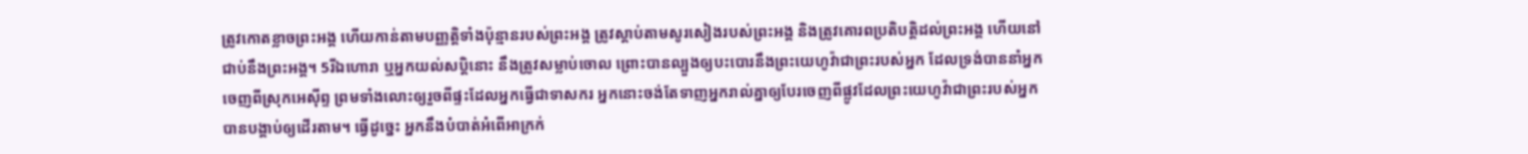ត្រូវកោតខ្លាចព្រះអង្គ ហើយកាន់តាមបញ្ញត្តិទាំងប៉ុន្មានរបស់ព្រះអង្គ ត្រូវស្តាប់តាមសូរសៀងរបស់ព្រះអង្គ និងត្រូវគោរពប្រតិបត្តិដល់ព្រះអង្គ ហើយនៅជាប់នឹងព្រះអង្គ។ 5រីឯហោរា ឬអ្នកយល់សប្តិនោះ នឹងត្រូវសម្លាប់ចោល ព្រោះបានល្បួងឲ្យបះបោរនឹងព្រះយេហូវ៉ាជាព្រះរបស់អ្នក ដែលទ្រង់បាននាំអ្នកចេញពីស្រុកអេស៊ីព្ទ ព្រមទាំងលោះឲ្យរួចពីផ្ទះដែលអ្នកធ្វើជាទាសករ អ្នកនោះចង់តែទាញអ្នករាល់គ្នាឲ្យបែរចេញពីផ្លូវដែលព្រះយេហូវ៉ាជាព្រះរបស់អ្នក បានបង្គាប់ឲ្យដើរតាម។ ធ្វើដូច្នេះ អ្នកនឹងបំបាត់អំពើអាក្រក់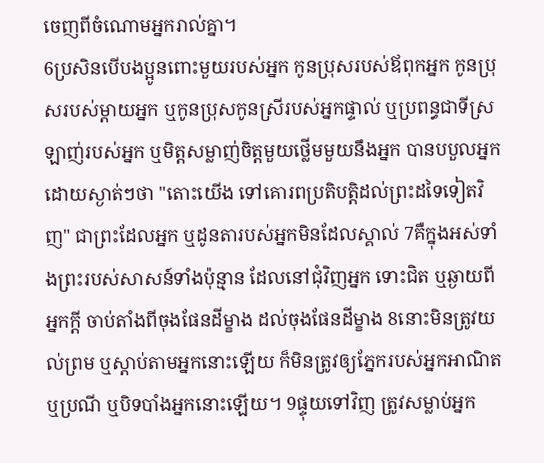ចេញពីចំណោមអ្នករាល់គ្នា។
6ប្រសិនបើបងប្អូនពោះមួយរបស់អ្នក កូនប្រុសរបស់ឪពុកអ្នក កូនប្រុសរបស់ម្ដាយអ្នក ឬកូនប្រុសកូនស្រីរបស់អ្នកផ្ទាល់ ឬប្រពន្ធជាទីស្រឡាញ់របស់អ្នក ឬមិត្តសម្លាញ់ចិត្តមួយថ្លើមមួយនឹងអ្នក បានបបួលអ្នកដោយស្ងាត់ៗថា "តោះយើង ទៅគោរពប្រតិបត្តិដល់ព្រះដទៃទៀតវិញ" ជាព្រះដែលអ្នក ឬដូនតារបស់អ្នកមិនដែលស្គាល់ 7គឺក្នុងអស់ទាំងព្រះរបស់សាសន៍ទាំងប៉ុន្មាន ដែលនៅជុំវិញអ្នក ទោះជិត ឬឆ្ងាយពីអ្នកក្តី ចាប់តាំងពីចុងផែនដីម្ខាង ដល់ចុងផែនដីម្ខាង 8នោះមិនត្រូវយល់ព្រម ឬស្តាប់តាមអ្នកនោះឡើយ ក៏មិនត្រូវឲ្យភ្នែករបស់អ្នកអាណិត ឬប្រណី ឬបិទបាំងអ្នកនោះឡើយ។ 9ផ្ទុយទៅវិញ ត្រូវសម្លាប់អ្នក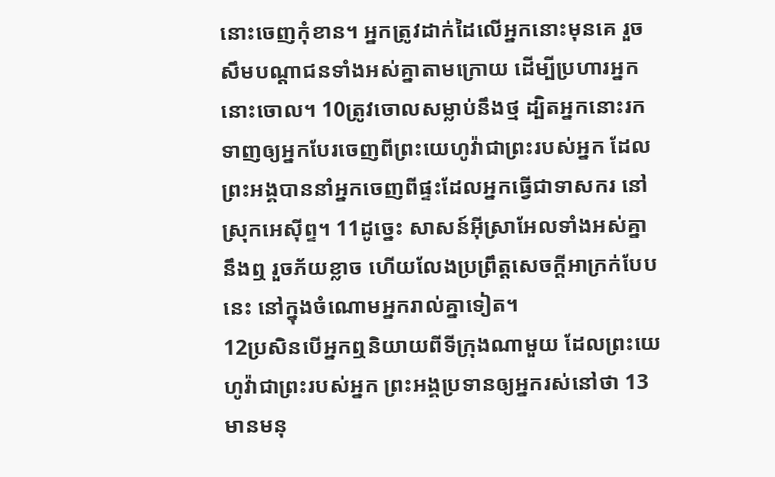នោះចេញកុំខាន។ អ្នកត្រូវដាក់ដៃលើអ្នកនោះមុនគេ រួចសឹមបណ្ដាជនទាំងអស់គ្នាតាមក្រោយ ដើម្បីប្រហារអ្នកនោះចោល។ 10ត្រូវចោលសម្លាប់នឹងថ្ម ដ្បិតអ្នកនោះរកទាញឲ្យអ្នកបែរចេញពីព្រះយេហូវ៉ាជាព្រះរបស់អ្នក ដែលព្រះអង្គបាននាំអ្នកចេញពីផ្ទះដែលអ្នកធ្វើជាទាសករ នៅស្រុកអេស៊ីព្ទ។ 11ដូច្នេះ សាសន៍អ៊ីស្រាអែលទាំងអស់គ្នានឹងឮ រួចភ័យខ្លាច ហើយលែងប្រព្រឹត្តសេចក្ដីអាក្រក់បែបនេះ នៅក្នុងចំណោមអ្នករាល់គ្នាទៀត។
12ប្រសិនបើអ្នកឮនិយាយពីទីក្រុងណាមួយ ដែលព្រះយេហូវ៉ាជាព្រះរបស់អ្នក ព្រះអង្គប្រទានឲ្យអ្នករស់នៅថា 13មានមនុ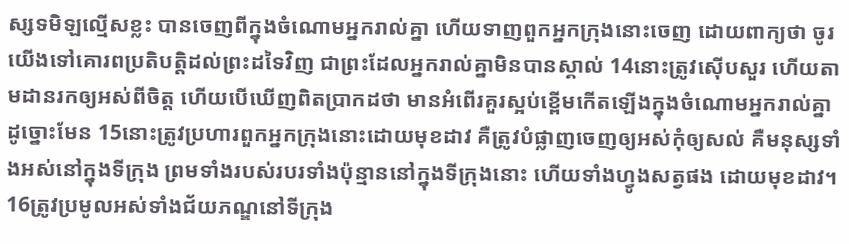ស្សទមិឡល្មើសខ្លះ បានចេញពីក្នុងចំណោមអ្នករាល់គ្នា ហើយទាញពួកអ្នកក្រុងនោះចេញ ដោយពាក្យថា ចូរយើងទៅគោរពប្រតិបត្តិដល់ព្រះដទៃវិញ ជាព្រះដែលអ្នករាល់គ្នាមិនបានស្គាល់ 14នោះត្រូវស៊ើបសួរ ហើយតាមដានរកឲ្យអស់ពីចិត្ត ហើយបើឃើញពិតប្រាកដថា មានអំពើរគួរស្អប់ខ្ពើមកើតឡើងក្នុងចំណោមអ្នករាល់គ្នាដូច្នោះមែន 15នោះត្រូវប្រហារពួកអ្នកក្រុងនោះដោយមុខដាវ គឺត្រូវបំផ្លាញចេញឲ្យអស់កុំឲ្យសល់ គឺមនុស្សទាំងអស់នៅក្នុងទីក្រុង ព្រមទាំងរបស់របរទាំងប៉ុន្មាននៅក្នុងទីក្រុងនោះ ហើយទាំងហ្វូងសត្វផង ដោយមុខដាវ។ 16ត្រូវប្រមូលអស់ទាំងជ័យភណ្ឌនៅទីក្រុង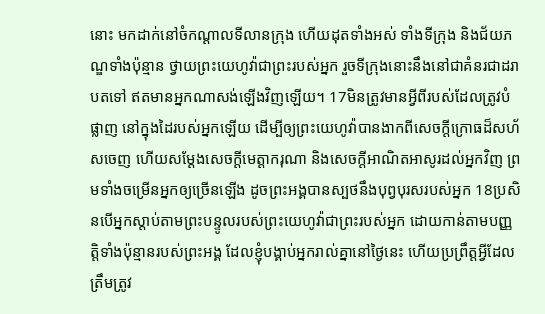នោះ មកដាក់នៅចំកណ្ដាលទីលានក្រុង ហើយដុតទាំងអស់ ទាំងទីក្រុង និងជ័យភណ្ឌទាំងប៉ុន្មាន ថ្វាយព្រះយេហូវ៉ាជាព្រះរបស់អ្នក រួចទីក្រុងនោះនឹងនៅជាគំនរជាដរាបតទៅ ឥតមានអ្នកណាសង់ឡើងវិញឡើយ។ 17មិនត្រូវមានអ្វីពីរបស់ដែលត្រូវបំផ្លាញ នៅក្នុងដៃរបស់អ្នកឡើយ ដើម្បីឲ្យព្រះយេហូវ៉ាបានងាកពីសេចក្ដីក្រោធដ៏សហ័សចេញ ហើយសម្ដែងសេចក្ដីមេត្តាករុណា និងសេចក្ដីអាណិតអាសូរដល់អ្នកវិញ ព្រមទាំងចម្រើនអ្នកឲ្យច្រើនឡើង ដូចព្រះអង្គបានស្បថនឹងបុព្វបុរសរបស់អ្នក 18ប្រសិនបើអ្នកស្តាប់តាមព្រះបន្ទូលរបស់ព្រះយេហូវ៉ាជាព្រះរបស់អ្នក ដោយកាន់តាមបញ្ញត្តិទាំងប៉ុន្មានរបស់ព្រះអង្គ ដែលខ្ញុំបង្គាប់អ្នករាល់គ្នានៅថ្ងៃនេះ ហើយប្រព្រឹត្តអ្វីដែលត្រឹមត្រូវ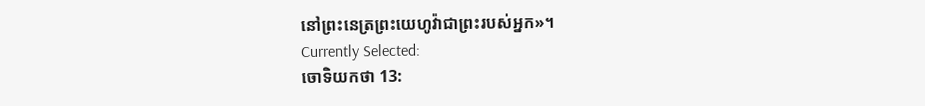នៅព្រះនេត្រព្រះយេហូវ៉ាជាព្រះរបស់អ្នក»។
Currently Selected:
ចោទិយកថា 13: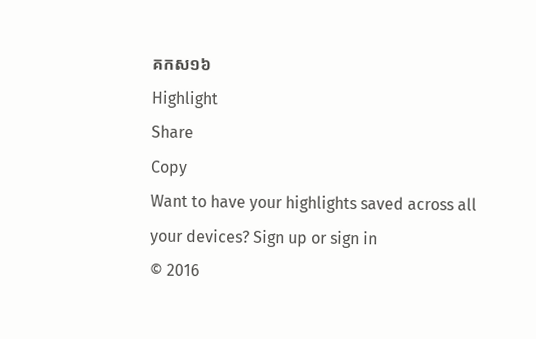គកស១៦
Highlight
Share
Copy
Want to have your highlights saved across all your devices? Sign up or sign in
© 2016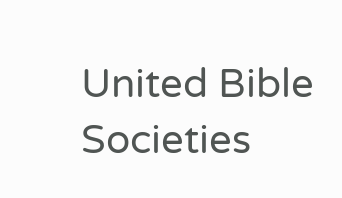United Bible Societies